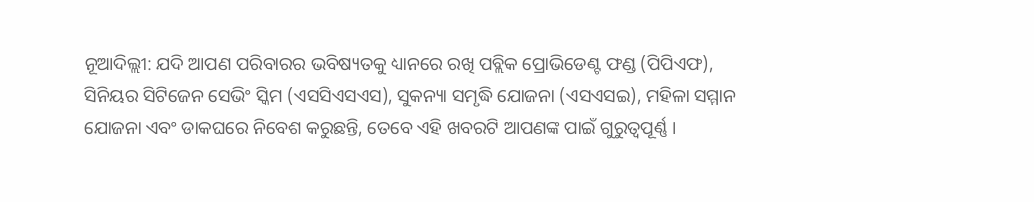ନୂଆଦିଲ୍ଲୀ: ଯଦି ଆପଣ ପରିବାରର ଭବିଷ୍ୟତକୁ ଧ୍ୟାନରେ ରଖି ପବ୍ଲିକ ପ୍ରୋଭିଡେଣ୍ଟ ଫଣ୍ଡ (ପିପିଏଫ), ସିନିୟର ସିଟିଜେନ ସେଭିଂ ସ୍କିମ (ଏସସିଏସଏସ), ସୁକନ୍ୟା ସମୃଦ୍ଧି ଯୋଜନା (ଏସଏସଇ), ମହିଳା ସମ୍ମାନ ଯୋଜନା ଏବଂ ଡାକଘରେ ନିବେଶ କରୁଛନ୍ତି, ତେବେ ଏହି ଖବରଟି ଆପଣଙ୍କ ପାଇଁ ଗୁରୁତ୍ୱପୂର୍ଣ୍ଣ ।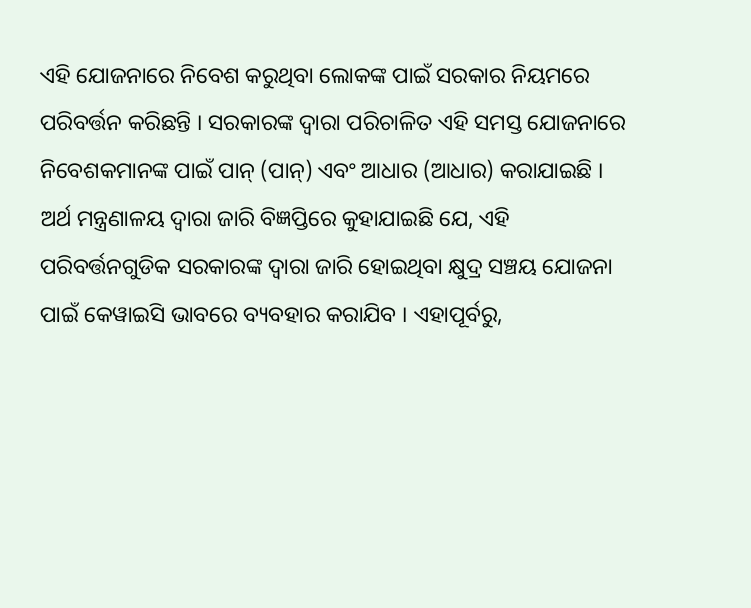ଏହି ଯୋଜନାରେ ନିବେଶ କରୁଥିବା ଲୋକଙ୍କ ପାଇଁ ସରକାର ନିୟମରେ ପରିବର୍ତ୍ତନ କରିଛନ୍ତି । ସରକାରଙ୍କ ଦ୍ୱାରା ପରିଚାଳିତ ଏହି ସମସ୍ତ ଯୋଜନାରେ ନିବେଶକମାନଙ୍କ ପାଇଁ ପାନ୍ (ପାନ୍) ଏବଂ ଆଧାର (ଆଧାର) କରାଯାଇଛି ।
ଅର୍ଥ ମନ୍ତ୍ରଣାଳୟ ଦ୍ୱାରା ଜାରି ବିଜ୍ଞପ୍ତିରେ କୁହାଯାଇଛି ଯେ, ଏହି ପରିବର୍ତ୍ତନଗୁଡିକ ସରକାରଙ୍କ ଦ୍ୱାରା ଜାରି ହୋଇଥିବା କ୍ଷୁଦ୍ର ସଞ୍ଚୟ ଯୋଜନା ପାଇଁ କେୱାଇସି ଭାବରେ ବ୍ୟବହାର କରାଯିବ । ଏହାପୂର୍ବରୁ,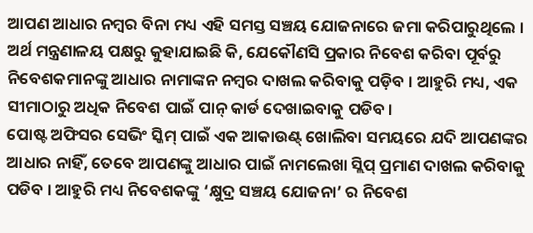ଆପଣ ଆଧାର ନମ୍ବର ବିନା ମଧ୍ୟ ଏହି ସମସ୍ତ ସଞ୍ଚୟ ଯୋଜନାରେ ଜମା କରିପାରୁଥିଲେ । ଅର୍ଥ ମନ୍ତ୍ରଣାଳୟ ପକ୍ଷରୁ କୁହାଯାଇଛି କି, ଯେକୌଣସି ପ୍ରକାର ନିବେଶ କରିବା ପୂର୍ବରୁ ନିବେଶକମାନଙ୍କୁ ଆଧାର ନାମାଙ୍କନ ନମ୍ବର ଦାଖଲ କରିବାକୁ ପଡ଼ିବ । ଆହୁରି ମଧ୍ୟ, ଏକ ସୀମାଠାରୁ ଅଧିକ ନିବେଶ ପାଇଁ ପାନ୍ କାର୍ଡ ଦେଖାଇବାକୁ ପଡିବ ।
ପୋଷ୍ଟ ଅଫିସର ସେଭିଂ ସ୍କିମ୍ ପାଇଁ ଏକ ଆକାଉଣ୍ଟ୍ ଖୋଲିବା ସମୟରେ ଯଦି ଆପଣଙ୍କର ଆଧାର ନାହିଁ, ତେବେ ଆପଣଙ୍କୁ ଆଧାର ପାଇଁ ନାମଲେଖା ସ୍ଲିପ୍ ପ୍ରମାଣ ଦାଖଲ କରିବାକୁ ପଡିବ । ଆହୁରି ମଧ୍ୟ ନିବେଶକଙ୍କୁ ‘କ୍ଷୁଦ୍ର ସଞ୍ଚୟ ଯୋଜନା’ ର ନିବେଶ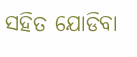ସହିତ ଯୋଡିବା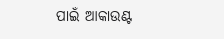ପାଇଁ ଆକାଉଣ୍ଟ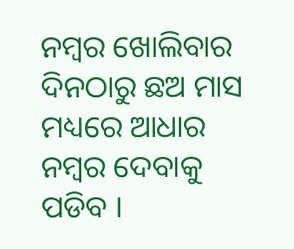ନମ୍ବର ଖୋଲିବାର ଦିନଠାରୁ ଛଅ ମାସ ମଧ୍ୟରେ ଆଧାର ନମ୍ବର ଦେବାକୁ ପଡିବ ।